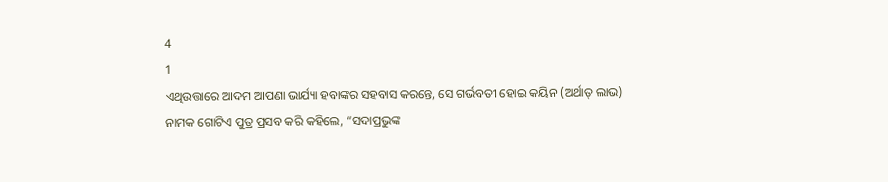4
1
ଏଥିଉତ୍ତାରେ ଆଦମ ଆପଣା ଭାର୍ଯ୍ୟା ହବାଙ୍କର ସହବାସ କରନ୍ତେ, ସେ ଗର୍ଭବତୀ ହୋଇ କୟିନ (ଅର୍ଥାତ୍ ଲାଭ) ନାମକ ଗୋଟିଏ ପୁତ୍ର ପ୍ରସବ କରି କହିଲେ, “ସଦାପ୍ରଭୁଙ୍କ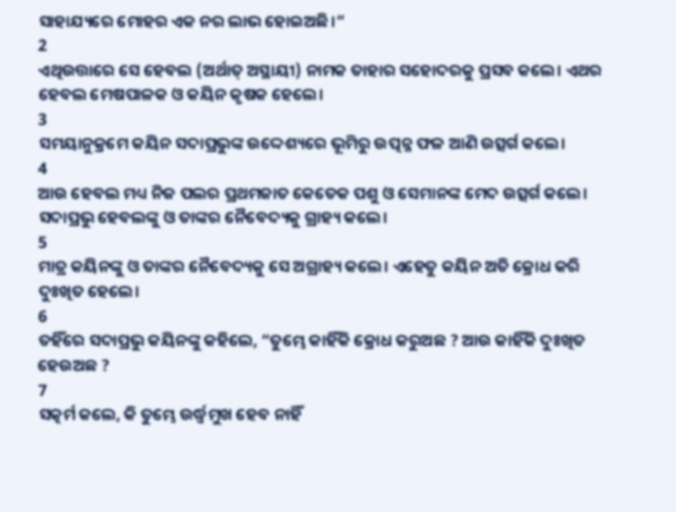ସାହାଯ୍ୟରେ ମୋହର ଏକ ନର ଲାଭ ହୋଇଅଛି।”
2
ଏଥିଉତ୍ତାରେ ସେ ହେବଲ (ଅର୍ଥାତ୍ ଅସ୍ଥାୟୀ) ନାମକ ତାହାର ସହୋଦରକୁ ପ୍ରସବ କଲେ। ଏଥର ହେବଲ ମେଷପାଳକ ଓ କୟିନ କୃଷକ ହେଲେ।
3
ସମୟାନୁକ୍ରମେ କୟିନ ସଦାପ୍ରଭୁଙ୍କ ଉଦ୍ଦେଶ୍ୟରେ ଭୂମିରୁ ଉତ୍ପନ୍ନ ଫଳ ଆଣି ଉତ୍ସର୍ଗ କଲେ।
4
ଆଉ ହେବଲ ମଧ୍ୟ ନିଜ ପଲର ପ୍ରଥମଜାତ କେତେକ ପଶୁ ଓ ସେମାନଙ୍କ ମେଦ ଉତ୍ସର୍ଗ କଲେ। ସଦାପ୍ରଭୁ ହେବଲଙ୍କୁ ଓ ତାଙ୍କର ନୈବେଦ୍ୟକୁ ଗ୍ରାହ୍ୟ କଲେ।
5
ମାତ୍ର କୟିନଙ୍କୁ ଓ ତାଙ୍କର ନୈବେଦ୍ୟକୁ ସେ ଅଗ୍ରାହ୍ୟ କଲେ। ଏହେତୁ କୟିନ ଅତି କ୍ରୋଧ କରି ଦୁଃଖିତ ହେଲେ।
6
ତହିଁରେ ସଦାପ୍ରଭୁ କୟିନଙ୍କୁ କହିଲେ, “ତୁମ୍ଭେ କାହିଁକି କ୍ରୋଧ କରୁଅଛ ? ଆଉ କାହିଁକି ଦୁଃଖିତ ହେଉଅଛ ?
7
ସତ୍କର୍ମ କଲେ, କି ତୁମ୍ଭେ ଉର୍ଦ୍ଧ୍ୱମୁଖ ହେବ ନାହିଁ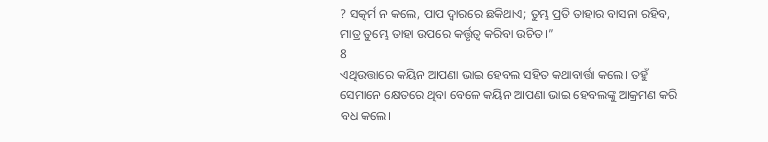? ସତ୍କର୍ମ ନ କଲେ, ପାପ ଦ୍ୱାରରେ ଛକିଥାଏ; ତୁମ୍ଭ ପ୍ରତି ତାହାର ବାସନା ରହିବ, ମାତ୍ର ତୁମ୍ଭେ ତାହା ଉପରେ କର୍ତ୍ତୃତ୍ୱ କରିବା ଉଚିତ।”
8
ଏଥିଉତ୍ତାରେ କୟିନ ଆପଣା ଭାଇ ହେବଲ ସହିତ କଥାବାର୍ତ୍ତା କଲେ। ତହୁଁ ସେମାନେ କ୍ଷେତରେ ଥିବା ବେଳେ କୟିନ ଆପଣା ଭାଇ ହେବଲଙ୍କୁ ଆକ୍ରମଣ କରି ବଧ କଲେ।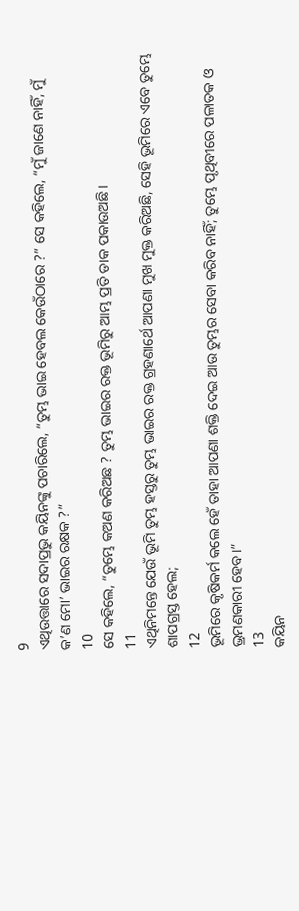9
ଏଥିଉତ୍ତାରେ ସଦାପ୍ରଭୁ କୟିନଙ୍କୁ ପଚାରିଲେ, “ତୁମ୍ଭ ଭାଇ ହେବଲ କେଉଁଠାରେ ?” ସେ କହିଲେ, “ମୁଁ ଜାଣେ ନାହିଁ, ମୁଁ କ’ଣ ମୋ’ ଭାଇର ରକ୍ଷକ ?”
10
ସେ କହିଲେ, “ତୁମ୍ଭେ କଅଣ କରିଅଛ ? ତୁମ୍ଭ ଭାଇର ରକ୍ତ ଭୂମିରୁ ଆମ୍ଭ ପ୍ରତି ଡାକ ପକାଉଅଛି।
11
ଏଥିନିମନ୍ତେ ଯେଉଁ ଭୂମି ତୁମ୍ଭ ହସ୍ତରୁ ତୁମ୍ଭ ଭାଇର ରକ୍ତ ଗ୍ରହଣାର୍ଥେ ଆପଣା ମୁଖ ମୁକ୍ତ କରିଅଛି, ସେହି ଭୂମିରେ ଏବେ ତୁମ୍ଭେ ଶାପଗ୍ରସ୍ତ ହେଲ;
12
ଭୂମିରେ କୃଷିକର୍ମ କଲେ ହେଁ ତାହା ଆପଣା ଶକ୍ତି ଦେଇ ଆଉ ତୁମ୍ଭର ସେବା କରିବ ନାହିଁ; ତୁମ୍ଭେ ପୃଥିବୀରେ ପଳାତକ ଓ ଭ୍ରମଣକାରୀ ହେବ।”
13
କୟିନ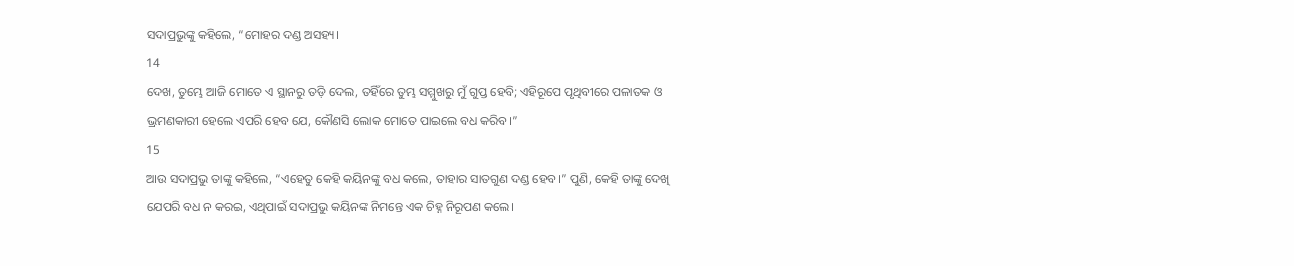ସଦାପ୍ରଭୁଙ୍କୁ କହିଲେ, “ମୋହର ଦଣ୍ଡ ଅସହ୍ୟ।
14
ଦେଖ, ତୁମ୍ଭେ ଆଜି ମୋତେ ଏ ସ୍ଥାନରୁ ତଡ଼ି ଦେଲ, ତହିଁରେ ତୁମ୍ଭ ସମ୍ମୁଖରୁ ମୁଁ ଗୁପ୍ତ ହେବି; ଏହିରୂପେ ପୃଥିବୀରେ ପଳାତକ ଓ ଭ୍ରମଣକାରୀ ହେଲେ ଏପରି ହେବ ଯେ, କୌଣସି ଲୋକ ମୋତେ ପାଇଲେ ବଧ କରିବ।”
15
ଆଉ ସଦାପ୍ରଭୁ ତାଙ୍କୁ କହିଲେ, “ଏହେତୁ କେହି କୟିନଙ୍କୁ ବଧ କଲେ, ତାହାର ସାତଗୁଣ ଦଣ୍ଡ ହେବ।” ପୁଣି, କେହି ତାଙ୍କୁ ଦେଖି ଯେପରି ବଧ ନ କରଇ, ଏଥିପାଇଁ ସଦାପ୍ରଭୁ କୟିନଙ୍କ ନିମନ୍ତେ ଏକ ଚିହ୍ନ ନିରୂପଣ କଲେ।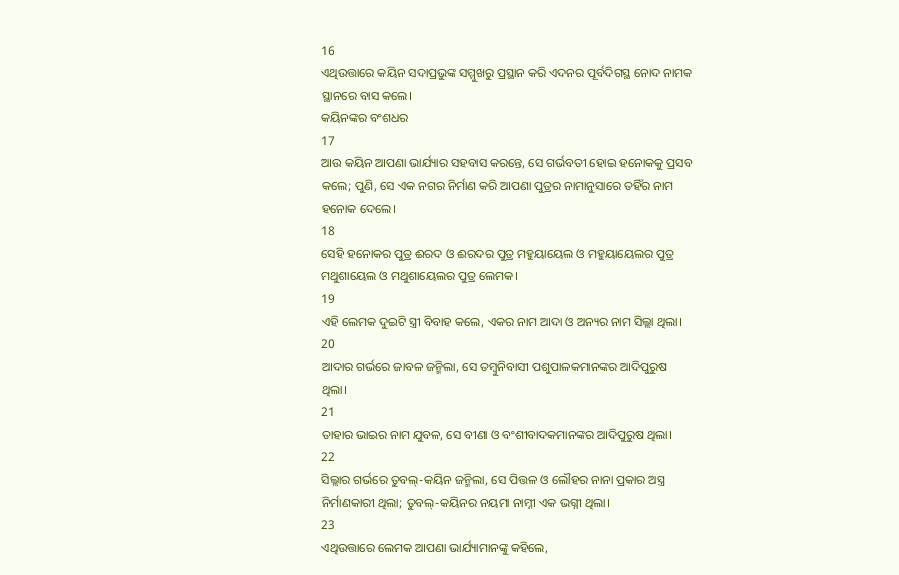16
ଏଥିଉତ୍ତାରେ କୟିନ ସଦାପ୍ରଭୁଙ୍କ ସମ୍ମୁଖରୁ ପ୍ରସ୍ଥାନ କରି ଏଦନର ପୂର୍ବଦିଗସ୍ଥ ନୋଦ ନାମକ ସ୍ଥାନରେ ବାସ କଲେ।
କୟିନଙ୍କର ବଂଶଧର
17
ଆଉ କୟିନ ଆପଣା ଭାର୍ଯ୍ୟାର ସହବାସ କରନ୍ତେ, ସେ ଗର୍ଭବତୀ ହୋଇ ହନୋକକୁ ପ୍ରସବ କଲେ; ପୁଣି, ସେ ଏକ ନଗର ନିର୍ମାଣ କରି ଆପଣା ପୁତ୍ରର ନାମାନୁସାରେ ତହିଁର ନାମ ହନୋକ ଦେଲେ।
18
ସେହି ହନୋକର ପୁତ୍ର ଈରଦ ଓ ଈରଦର ପୁତ୍ର ମହୁୟାୟେଲ ଓ ମହୁୟାୟେଲର ପୁତ୍ର ମଥୁଶାୟେଲ ଓ ମଥୁଶାୟେଲର ପୁତ୍ର ଲେମକ।
19
ଏହି ଲେମକ ଦୁଇଟି ସ୍ତ୍ରୀ ବିବାହ କଲେ, ଏକର ନାମ ଆଦା ଓ ଅନ୍ୟର ନାମ ସିଲ୍ଲା ଥିଲା।
20
ଆଦାର ଗର୍ଭରେ ଜାବଳ ଜନ୍ମିଲା, ସେ ତମ୍ବୁନିବାସୀ ପଶୁପାଳକମାନଙ୍କର ଆଦିପୁରୁଷ ଥିଲା।
21
ତାହାର ଭାଇର ନାମ ଯୁବଳ, ସେ ବୀଣା ଓ ବଂଶୀବାଦକମାନଙ୍କର ଆଦିପୁରୁଷ ଥିଲା।
22
ସିଲ୍ଲାର ଗର୍ଭରେ ତୁବଲ୍-କୟିନ ଜନ୍ମିଲା, ସେ ପିତ୍ତଳ ଓ ଲୌହର ନାନା ପ୍ରକାର ଅସ୍ତ୍ର ନିର୍ମାଣକାରୀ ଥିଲା; ତୁବଲ୍-କୟିନର ନୟମା ନାମ୍ନୀ ଏକ ଭଗ୍ନୀ ଥିଲା।
23
ଏଥିଉତ୍ତାରେ ଲେମକ ଆପଣା ଭାର୍ଯ୍ୟାମାନଙ୍କୁ କହିଲେ,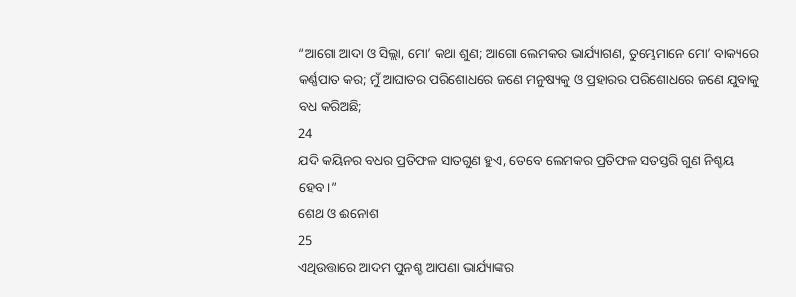“ଆଗୋ ଆଦା ଓ ସିଲ୍ଲା, ମୋ’ କଥା ଶୁଣ; ଆଗୋ ଲେମକର ଭାର୍ଯ୍ୟାଗଣ, ତୁମ୍ଭେମାନେ ମୋ’ ବାକ୍ୟରେ କର୍ଣ୍ଣପାତ କର; ମୁଁ ଆଘାତର ପରିଶୋଧରେ ଜଣେ ମନୁଷ୍ୟକୁ ଓ ପ୍ରହାରର ପରିଶୋଧରେ ଜଣେ ଯୁବାକୁ ବଧ କରିଅଛି;
24
ଯଦି କୟିନର ବଧର ପ୍ରତିଫଳ ସାତଗୁଣ ହୁଏ, ତେବେ ଲେମକର ପ୍ରତିଫଳ ସତସ୍ତରି ଗୁଣ ନିଶ୍ଚୟ ହେବ।”
ଶେଥ ଓ ଈନୋଶ
25
ଏଥିଉତ୍ତାରେ ଆଦମ ପୁନଶ୍ଚ ଆପଣା ଭାର୍ଯ୍ୟାଙ୍କର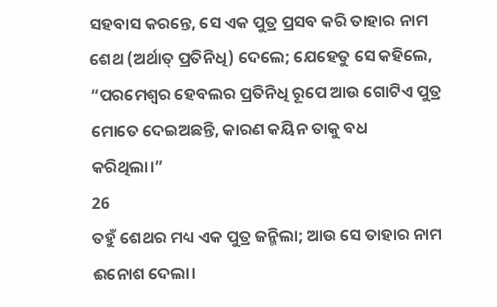ସହବାସ କରନ୍ତେ, ସେ ଏକ ପୁତ୍ର ପ୍ରସବ କରି ତାହାର ନାମ ଶେଥ (ଅର୍ଥାତ୍ ପ୍ରତିନିଧି) ଦେଲେ; ଯେହେତୁ ସେ କହିଲେ, “ପରମେଶ୍ୱର ହେବଲର ପ୍ରତିନିଧି ରୂପେ ଆଉ ଗୋଟିଏ ପୁତ୍ର ମୋତେ ଦେଇଅଛନ୍ତି, କାରଣ କୟିନ ତାକୁ ବଧ କରିଥିଲା।”
26
ତହୁଁ ଶେଥର ମଧ୍ୟ ଏକ ପୁତ୍ର ଜନ୍ମିଲା; ଆଉ ସେ ତାହାର ନାମ ଈନୋଶ ଦେଲା।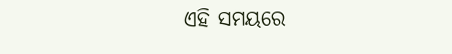ଏହି ସମୟରେ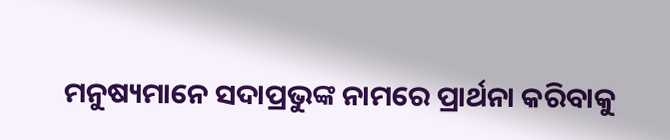ମନୁଷ୍ୟମାନେ ସଦାପ୍ରଭୁଙ୍କ ନାମରେ ପ୍ରାର୍ଥନା କରିବାକୁ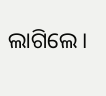ଲାଗିଲେ।